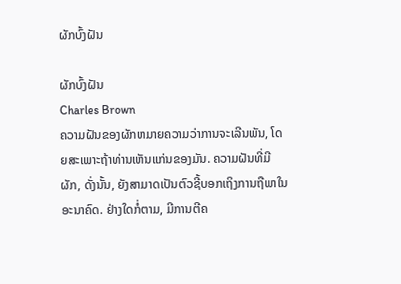ຜັກບົ້ງຝັນ

ຜັກບົ້ງຝັນ
Charles Brown
ຄວາມຝັນຂອງຜັກຫມາຍຄວາມວ່າການຈະເລີນພັນ, ໂດຍສະເພາະຖ້າທ່ານເຫັນແກ່ນຂອງມັນ. ຄວາມຝັນທີ່ມີຜັກ, ດັ່ງນັ້ນ, ຍັງສາມາດເປັນຕົວຊີ້ບອກເຖິງການຖືພາໃນອະນາຄົດ. ຢ່າງໃດກໍ່ຕາມ, ມີການຕີຄ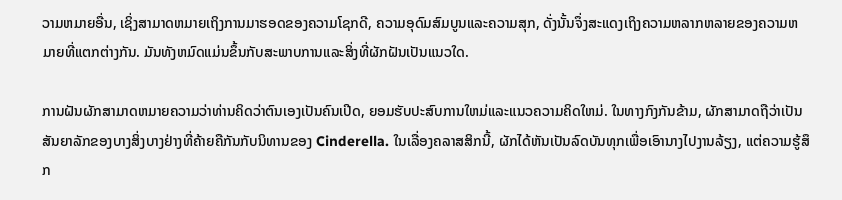ວາມຫມາຍອື່ນ, ເຊິ່ງສາມາດຫມາຍເຖິງການມາຮອດຂອງຄວາມໂຊກດີ, ຄວາມອຸດົມສົມບູນແລະຄວາມສຸກ, ດັ່ງນັ້ນຈຶ່ງສະແດງເຖິງຄວາມຫລາກຫລາຍຂອງຄວາມຫມາຍທີ່ແຕກຕ່າງກັນ. ມັນທັງຫມົດແມ່ນຂຶ້ນກັບສະພາບການແລະສິ່ງທີ່ຜັກຝັນເປັນແນວໃດ.

ການຝັນຜັກສາມາດຫມາຍຄວາມວ່າທ່ານຄິດວ່າຕົນເອງເປັນຄົນເປີດ, ຍອມຮັບປະສົບການໃຫມ່ແລະແນວຄວາມຄິດໃຫມ່. ໃນທາງກົງກັນຂ້າມ, ຜັກສາມາດຖືວ່າເປັນສັນຍາລັກຂອງບາງສິ່ງບາງຢ່າງທີ່ຄ້າຍຄືກັນກັບນິທານຂອງ Cinderella. ໃນເລື່ອງຄລາສສິກນີ້, ຜັກໄດ້ຫັນເປັນລົດບັນທຸກເພື່ອເອົານາງໄປງານລ້ຽງ, ແຕ່ຄວາມຮູ້ສຶກ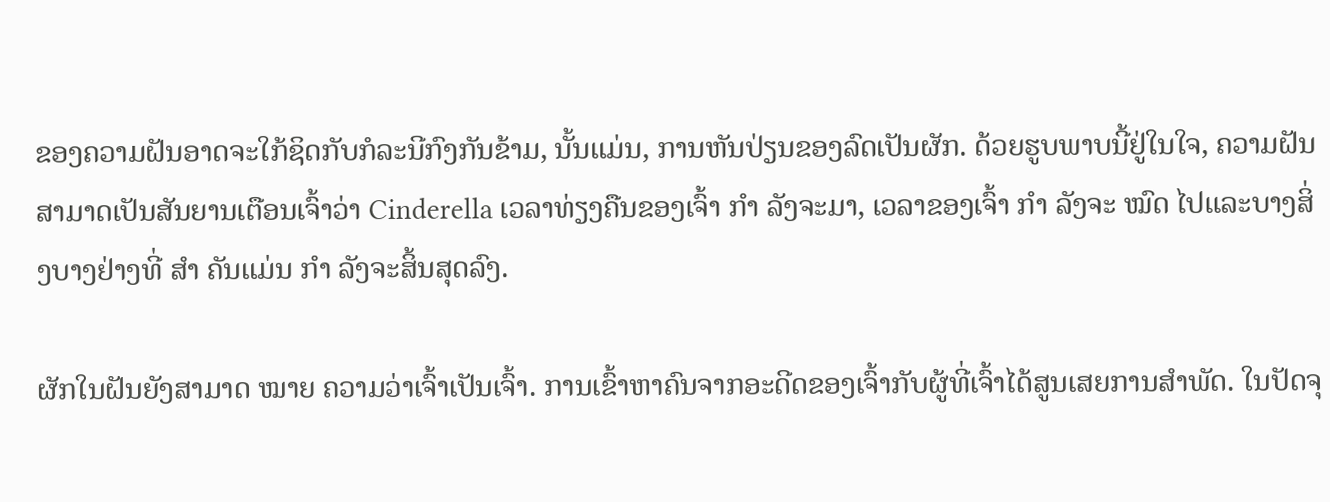ຂອງຄວາມຝັນອາດຈະໃກ້ຊິດກັບກໍລະນີກົງກັນຂ້າມ, ນັ້ນແມ່ນ, ການຫັນປ່ຽນຂອງລົດເປັນຜັກ. ດ້ວຍຮູບພາບນີ້ຢູ່ໃນໃຈ, ຄວາມຝັນສາມາດເປັນສັນຍານເຕືອນເຈົ້າວ່າ Cinderella ເວລາທ່ຽງຄືນຂອງເຈົ້າ ກຳ ລັງຈະມາ, ເວລາຂອງເຈົ້າ ກຳ ລັງຈະ ໝົດ ໄປແລະບາງສິ່ງບາງຢ່າງທີ່ ສຳ ຄັນແມ່ນ ກຳ ລັງຈະສິ້ນສຸດລົງ.

ຜັກໃນຝັນຍັງສາມາດ ໝາຍ ຄວາມວ່າເຈົ້າເປັນເຈົ້າ. ການເຂົ້າຫາຄົນຈາກອະດີດຂອງເຈົ້າກັບຜູ້ທີ່ເຈົ້າໄດ້ສູນເສຍການສໍາພັດ. ໃນປັດຈຸ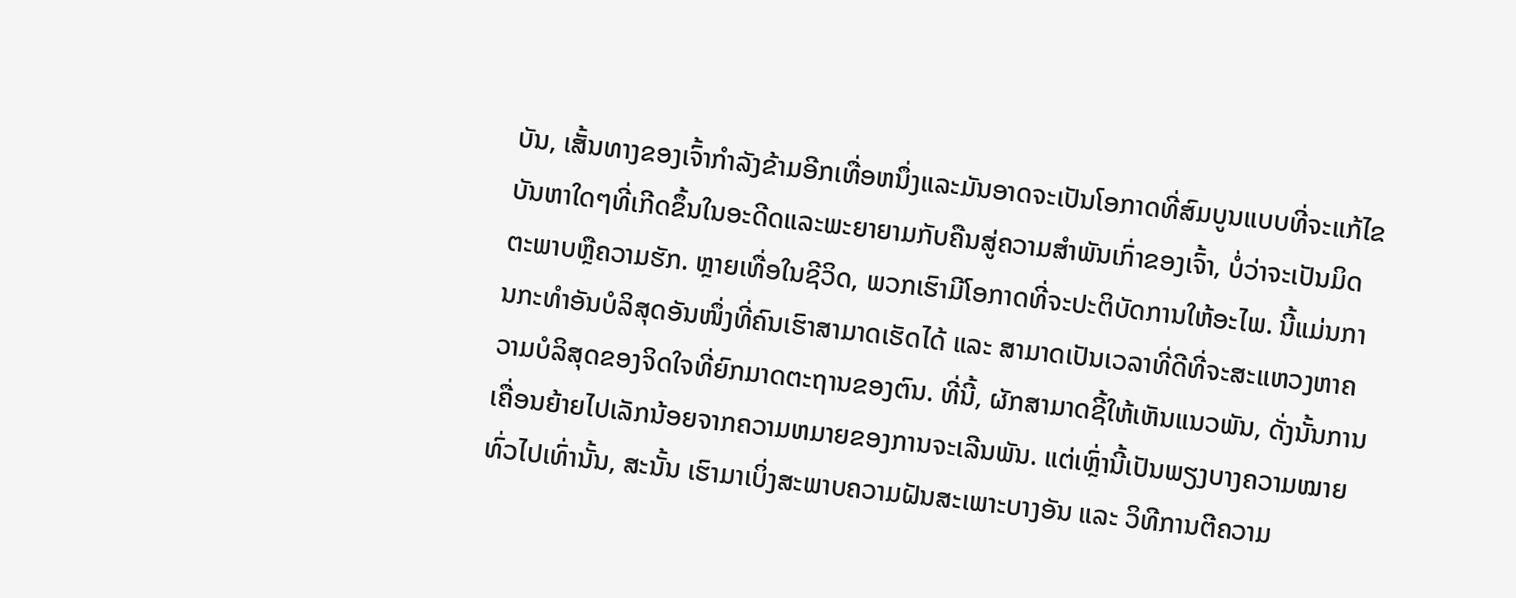ບັນ, ເສັ້ນທາງຂອງເຈົ້າກໍາລັງຂ້າມອີກເທື່ອຫນຶ່ງແລະມັນອາດຈະເປັນໂອກາດທີ່ສົມບູນແບບທີ່ຈະແກ້ໄຂບັນຫາໃດໆທີ່ເກີດຂຶ້ນໃນອະດີດແລະພະຍາຍາມກັບຄືນສູ່ຄວາມສໍາພັນເກົ່າຂອງເຈົ້າ, ບໍ່ວ່າຈະເປັນມິດຕະພາບຫຼືຄວາມຮັກ. ຫຼາຍເທື່ອໃນຊີວິດ, ພວກເຮົາມີໂອກາດທີ່ຈະປະຕິບັດການໃຫ້ອະໄພ. ນີ້ແມ່ນການກະທຳອັນບໍລິສຸດອັນໜຶ່ງທີ່ຄົນເຮົາສາມາດເຮັດໄດ້ ແລະ ສາມາດເປັນເວລາທີ່ດີທີ່ຈະສະແຫວງຫາຄວາມບໍລິສຸດຂອງຈິດໃຈທີ່ຍົກມາດຕະຖານຂອງຕົນ. ທີ່ນີ້, ຜັກສາມາດຊີ້ໃຫ້ເຫັນແນວພັນ, ດັ່ງນັ້ນການເຄື່ອນຍ້າຍໄປເລັກນ້ອຍຈາກຄວາມຫມາຍຂອງການຈະເລີນພັນ. ແຕ່ເຫຼົ່ານີ້ເປັນພຽງບາງຄວາມໝາຍທົ່ວໄປເທົ່ານັ້ນ, ສະນັ້ນ ເຮົາມາເບິ່ງສະພາບຄວາມຝັນສະເພາະບາງອັນ ແລະ ວິທີການຕີຄວາມ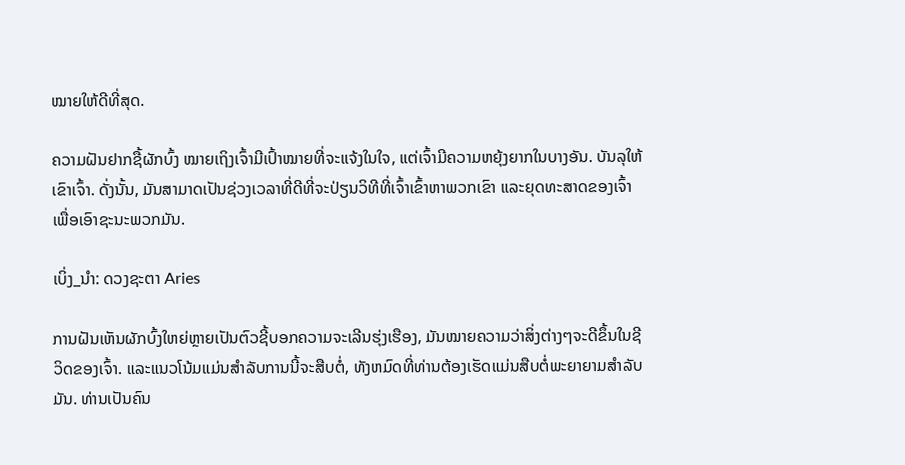ໝາຍໃຫ້ດີທີ່ສຸດ.

ຄວາມຝັນຢາກຊື້ຜັກບົ້ງ ໝາຍເຖິງເຈົ້າມີເປົ້າໝາຍທີ່ຈະແຈ້ງໃນໃຈ, ແຕ່ເຈົ້າມີຄວາມຫຍຸ້ງຍາກໃນບາງອັນ. ບັນລຸໃຫ້ເຂົາເຈົ້າ. ດັ່ງນັ້ນ, ມັນສາມາດເປັນຊ່ວງເວລາທີ່ດີທີ່ຈະປ່ຽນວິທີທີ່ເຈົ້າເຂົ້າຫາພວກເຂົາ ແລະຍຸດທະສາດຂອງເຈົ້າເພື່ອເອົາຊະນະພວກມັນ.

ເບິ່ງ_ນຳ: ດວງຊະຕາ Aries

ການຝັນເຫັນຜັກບົ້ງໃຫຍ່ຫຼາຍເປັນຕົວຊີ້ບອກຄວາມຈະເລີນຮຸ່ງເຮືອງ, ມັນໝາຍຄວາມວ່າສິ່ງຕ່າງໆຈະດີຂຶ້ນໃນຊີວິດຂອງເຈົ້າ. ແລະແນວໂນ້ມແມ່ນສໍາລັບການນີ້ຈະສືບຕໍ່, ທັງຫມົດທີ່ທ່ານຕ້ອງເຮັດແມ່ນສືບຕໍ່ພະຍາຍາມສໍາລັບມັນ. ທ່ານເປັນຄົນ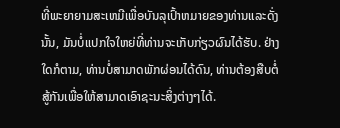ທີ່ພະຍາຍາມສະເຫມີເພື່ອບັນລຸເປົ້າຫມາຍຂອງທ່ານແລະດັ່ງນັ້ນ, ມັນບໍ່ແປກໃຈໃຫຍ່ທີ່ທ່ານຈະເກັບກ່ຽວຜົນໄດ້ຮັບ. ຢ່າງໃດກໍຕາມ, ທ່ານບໍ່ສາມາດພັກຜ່ອນໄດ້ດົນ, ທ່ານຕ້ອງສືບຕໍ່ສູ້ກັນເພື່ອໃຫ້ສາມາດເອົາຊະນະສິ່ງຕ່າງໆໄດ້.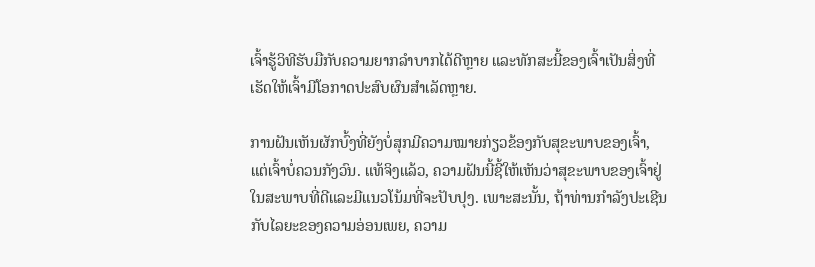ເຈົ້າຮູ້ວິທີຮັບມືກັບຄວາມຍາກລໍາບາກໄດ້ດີຫຼາຍ ແລະທັກສະນີ້ຂອງເຈົ້າເປັນສິ່ງທີ່ເຮັດໃຫ້ເຈົ້າມີໂອກາດປະສົບຜົນສໍາເລັດຫຼາຍ.

ການຝັນເຫັນຜັກບົ້ງທີ່ຍັງບໍ່ສຸກມີຄວາມໝາຍກ່ຽວຂ້ອງກັບສຸຂະພາບຂອງເຈົ້າ, ແຕ່ເຈົ້າບໍ່ຄວນກັງວົນ. ແທ້ຈິງແລ້ວ, ຄວາມຝັນນີ້ຊີ້ໃຫ້ເຫັນວ່າສຸຂະພາບຂອງເຈົ້າຢູ່ໃນສະພາບທີ່ດີແລະມີແນວໂນ້ມທີ່ຈະປັບປຸງ. ເພາະສະນັ້ນ, ຖ້າທ່ານກໍາລັງປະເຊີນກັບໄລຍະຂອງຄວາມອ່ອນເພຍ, ຄວາມ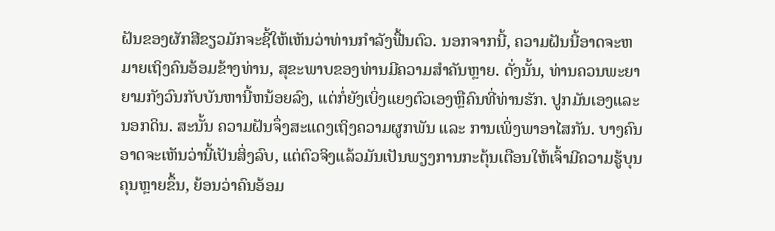ຝັນຂອງຜັກສີຂຽວມັກຈະຊີ້ໃຫ້ເຫັນວ່າທ່ານກໍາລັງຟື້ນຕົວ. ນອກຈາກນີ້, ຄວາມຝັນນີ້ອາດຈະຫມາຍເຖິງຄົນອ້ອມຂ້າງທ່ານ, ສຸຂະພາບຂອງທ່ານມີຄວາມສໍາຄັນຫຼາຍ. ດັ່ງນັ້ນ, ທ່ານຄວນພະຍາຍາມກັງວົນກັບບັນຫານີ້ຫນ້ອຍລົງ, ແຕ່ກໍ່ຍັງເບິ່ງແຍງຕົວເອງຫຼືຄົນທີ່ທ່ານຮັກ. ປູກມັນເອງແລະນອກດິນ. ສະນັ້ນ ຄວາມຝັນຈຶ່ງສະແດງເຖິງຄວາມຜູກພັນ ແລະ ການເພິ່ງພາອາໄສກັນ. ບາງຄົນອາດຈະເຫັນວ່ານີ້ເປັນສິ່ງລົບ, ແຕ່ຕົວຈິງແລ້ວມັນເປັນພຽງການກະຕຸ້ນເຕືອນໃຫ້ເຈົ້າມີຄວາມຮູ້ບຸນຄຸນຫຼາຍຂຶ້ນ, ຍ້ອນວ່າຄົນອ້ອມ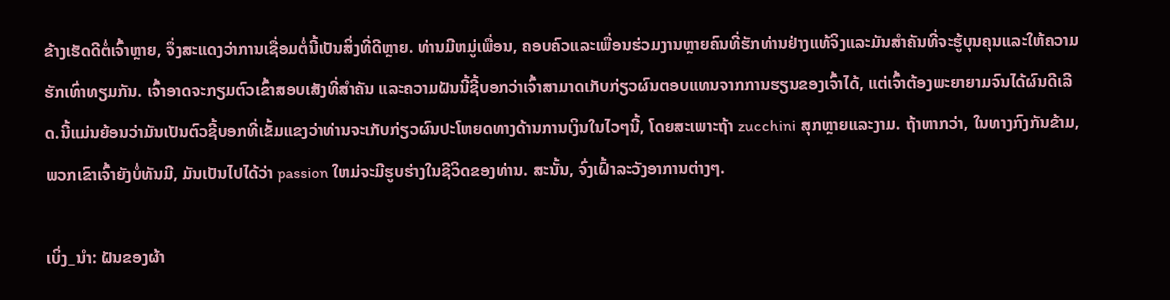ຂ້າງເຮັດດີຕໍ່ເຈົ້າຫຼາຍ, ຈຶ່ງສະແດງວ່າການເຊື່ອມຕໍ່ນີ້ເປັນສິ່ງທີ່ດີຫຼາຍ. ທ່ານມີຫມູ່ເພື່ອນ, ຄອບຄົວແລະເພື່ອນຮ່ວມງານຫຼາຍຄົນທີ່ຮັກທ່ານຢ່າງແທ້ຈິງແລະມັນສໍາຄັນທີ່ຈະຮູ້ບຸນຄຸນແລະໃຫ້ຄວາມຮັກເທົ່າທຽມກັນ. ເຈົ້າອາດຈະກຽມຕົວເຂົ້າສອບເສັງທີ່ສຳຄັນ ແລະຄວາມຝັນນີ້ຊີ້ບອກວ່າເຈົ້າສາມາດເກັບກ່ຽວຜົນຕອບແທນຈາກການຮຽນຂອງເຈົ້າໄດ້, ແຕ່ເຈົ້າຕ້ອງພະຍາຍາມຈົນໄດ້ຜົນດີເລີດ.ນີ້ແມ່ນຍ້ອນວ່າມັນເປັນຕົວຊີ້ບອກທີ່ເຂັ້ມແຂງວ່າທ່ານຈະເກັບກ່ຽວຜົນປະໂຫຍດທາງດ້ານການເງິນໃນໄວໆນີ້, ໂດຍສະເພາະຖ້າ zucchini ສຸກຫຼາຍແລະງາມ. ຖ້າຫາກວ່າ, ໃນທາງກົງກັນຂ້າມ, ພວກເຂົາເຈົ້າຍັງບໍ່ທັນມີ, ມັນເປັນໄປໄດ້ວ່າ passion ໃຫມ່ຈະມີຮູບຮ່າງໃນຊີວິດຂອງທ່ານ. ສະນັ້ນ, ຈົ່ງເຝົ້າລະວັງອາການຕ່າງໆ.

ເບິ່ງ_ນຳ: ຝັນຂອງຜ້າ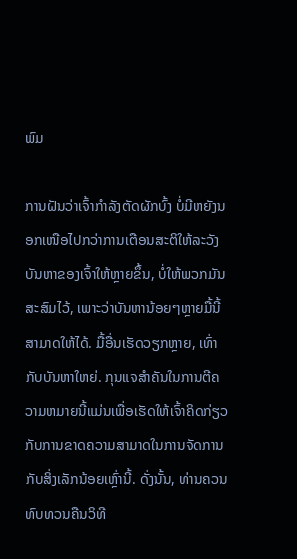ພົມ

ການຝັນວ່າເຈົ້າກຳລັງຕັດຜັກບົ້ງ ບໍ່ມີຫຍັງນອກເໜືອໄປກວ່າການເຕືອນສະຕິໃຫ້ລະວັງບັນຫາຂອງເຈົ້າໃຫ້ຫຼາຍຂຶ້ນ, ບໍ່ໃຫ້ພວກມັນສະສົມໄວ້, ເພາະວ່າບັນຫານ້ອຍໆຫຼາຍມື້ນີ້ສາມາດໃຫ້ໄດ້. ມື້ອື່ນເຮັດວຽກຫຼາຍ, ເທົ່າກັບບັນຫາໃຫຍ່. ກຸນແຈສໍາຄັນໃນການຕີຄວາມຫມາຍນີ້ແມ່ນເພື່ອເຮັດໃຫ້ເຈົ້າຄິດກ່ຽວກັບການຂາດຄວາມສາມາດໃນການຈັດການກັບສິ່ງເລັກນ້ອຍເຫຼົ່ານີ້. ດັ່ງນັ້ນ, ທ່ານຄວນທົບທວນຄືນວິທີ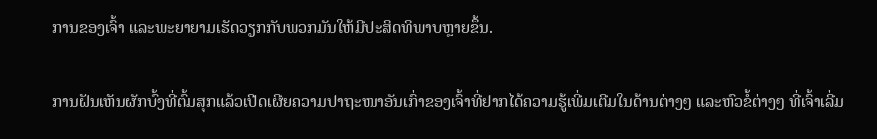ການຂອງເຈົ້າ ແລະພະຍາຍາມເຮັດວຽກກັບພວກມັນໃຫ້ມີປະສິດທິພາບຫຼາຍຂຶ້ນ.

ການຝັນເຫັນຜັກບົ້ງທີ່ຕົ້ມສຸກແລ້ວເປີດເຜີຍຄວາມປາຖະໜາອັນເກົ່າຂອງເຈົ້າທີ່ຢາກໄດ້ຄວາມຮູ້ເພີ່ມເຕີມໃນດ້ານຕ່າງໆ ແລະຫົວຂໍ້ຕ່າງໆ ທີ່ເຈົ້າເລີ່ມ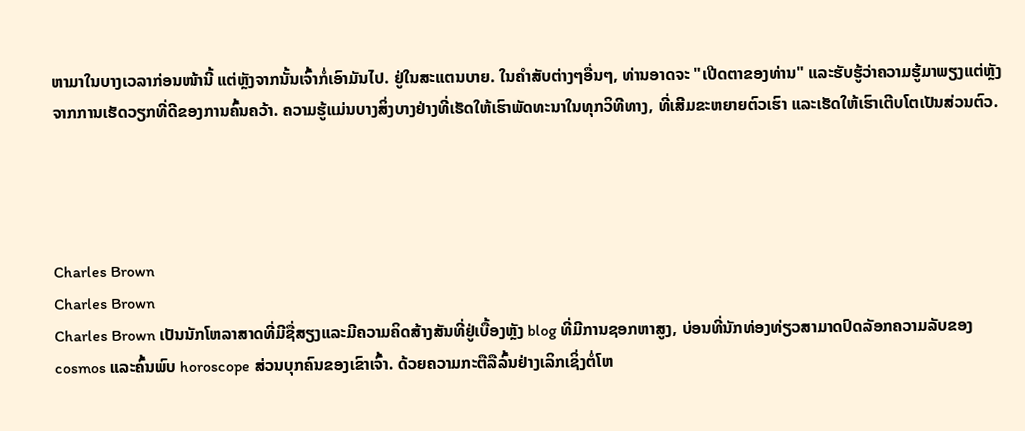ຫາມາໃນບາງເວລາກ່ອນໜ້ານີ້ ແຕ່ຫຼັງຈາກນັ້ນເຈົ້າກໍ່ເອົາມັນໄປ. ຢູ່ໃນສະແຕນບາຍ. ໃນຄໍາສັບຕ່າງໆອື່ນໆ, ທ່ານອາດຈະ "ເປີດຕາຂອງທ່ານ" ແລະຮັບຮູ້ວ່າຄວາມຮູ້ມາພຽງແຕ່ຫຼັງຈາກການເຮັດວຽກທີ່ດີຂອງການຄົ້ນຄວ້າ. ຄວາມຮູ້ແມ່ນບາງສິ່ງບາງຢ່າງທີ່ເຮັດໃຫ້ເຮົາພັດທະນາໃນທຸກວິທີທາງ, ທີ່ເສີມຂະຫຍາຍຕົວເຮົາ ແລະເຮັດໃຫ້ເຮົາເຕີບໂຕເປັນສ່ວນຕົວ.




Charles Brown
Charles Brown
Charles Brown ເປັນນັກໂຫລາສາດທີ່ມີຊື່ສຽງແລະມີຄວາມຄິດສ້າງສັນທີ່ຢູ່ເບື້ອງຫຼັງ blog ທີ່ມີການຊອກຫາສູງ, ບ່ອນທີ່ນັກທ່ອງທ່ຽວສາມາດປົດລັອກຄວາມລັບຂອງ cosmos ແລະຄົ້ນພົບ horoscope ສ່ວນບຸກຄົນຂອງເຂົາເຈົ້າ. ດ້ວຍຄວາມກະຕືລືລົ້ນຢ່າງເລິກເຊິ່ງຕໍ່ໂຫ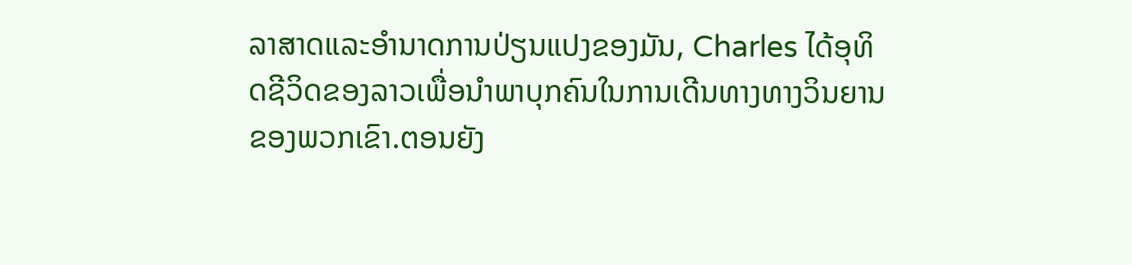ລາສາດແລະອໍານາດການປ່ຽນແປງຂອງມັນ, Charles ໄດ້ອຸທິດຊີວິດຂອງລາວເພື່ອນໍາພາບຸກຄົນໃນການເດີນທາງທາງວິນຍານຂອງພວກເຂົາ.ຕອນຍັງ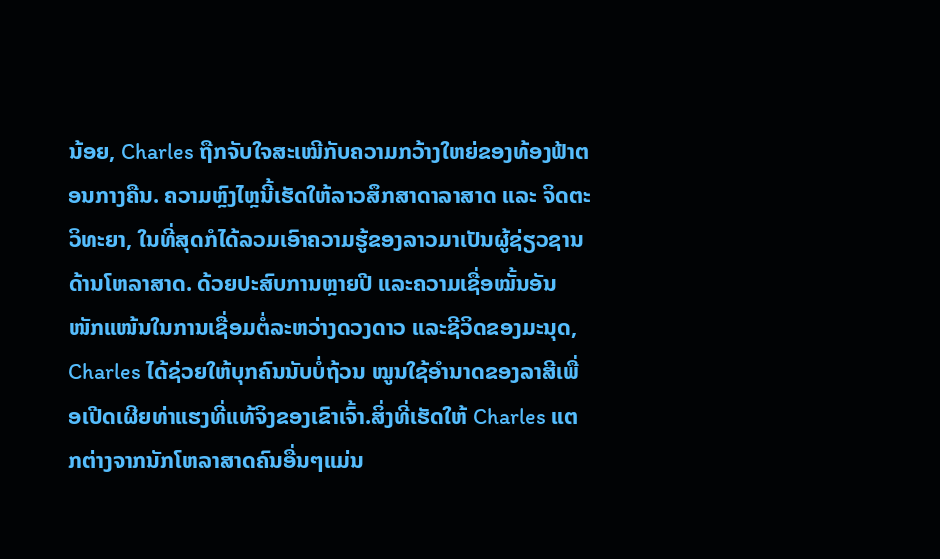ນ້ອຍ, Charles ຖືກຈັບໃຈສະເໝີກັບຄວາມກວ້າງໃຫຍ່ຂອງທ້ອງຟ້າຕອນກາງຄືນ. ຄວາມຫຼົງໄຫຼນີ້ເຮັດໃຫ້ລາວສຶກສາດາລາສາດ ແລະ ຈິດຕະວິທະຍາ, ໃນທີ່ສຸດກໍໄດ້ລວມເອົາຄວາມຮູ້ຂອງລາວມາເປັນຜູ້ຊ່ຽວຊານດ້ານໂຫລາສາດ. ດ້ວຍປະສົບການຫຼາຍປີ ແລະຄວາມເຊື່ອໝັ້ນອັນໜັກແໜ້ນໃນການເຊື່ອມຕໍ່ລະຫວ່າງດວງດາວ ແລະຊີວິດຂອງມະນຸດ, Charles ໄດ້ຊ່ວຍໃຫ້ບຸກຄົນນັບບໍ່ຖ້ວນ ໝູນໃຊ້ອຳນາດຂອງລາສີເພື່ອເປີດເຜີຍທ່າແຮງທີ່ແທ້ຈິງຂອງເຂົາເຈົ້າ.ສິ່ງທີ່ເຮັດໃຫ້ Charles ແຕກຕ່າງຈາກນັກໂຫລາສາດຄົນອື່ນໆແມ່ນ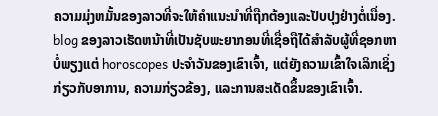ຄວາມມຸ່ງຫມັ້ນຂອງລາວທີ່ຈະໃຫ້ຄໍາແນະນໍາທີ່ຖືກຕ້ອງແລະປັບປຸງຢ່າງຕໍ່ເນື່ອງ. blog ຂອງລາວເຮັດຫນ້າທີ່ເປັນຊັບພະຍາກອນທີ່ເຊື່ອຖືໄດ້ສໍາລັບຜູ້ທີ່ຊອກຫາບໍ່ພຽງແຕ່ horoscopes ປະຈໍາວັນຂອງເຂົາເຈົ້າ, ແຕ່ຍັງຄວາມເຂົ້າໃຈເລິກເຊິ່ງກ່ຽວກັບອາການ, ຄວາມກ່ຽວຂ້ອງ, ແລະການສະເດັດຂຶ້ນຂອງເຂົາເຈົ້າ.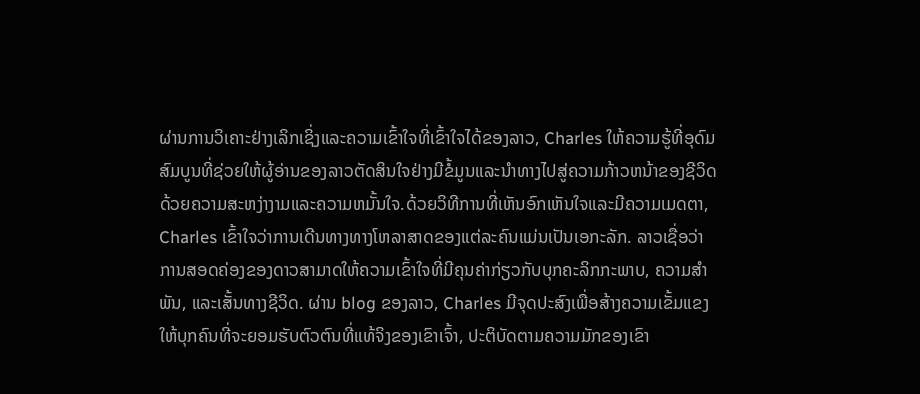ຜ່ານການວິເຄາະຢ່າງເລິກເຊິ່ງແລະຄວາມເຂົ້າໃຈທີ່ເຂົ້າໃຈໄດ້ຂອງລາວ, Charles ໃຫ້ຄວາມຮູ້ທີ່ອຸດົມສົມບູນທີ່ຊ່ວຍໃຫ້ຜູ້ອ່ານຂອງລາວຕັດສິນໃຈຢ່າງມີຂໍ້ມູນແລະນໍາທາງໄປສູ່ຄວາມກ້າວຫນ້າຂອງຊີວິດດ້ວຍຄວາມສະຫງ່າງາມແລະຄວາມຫມັ້ນໃຈ.ດ້ວຍວິທີການທີ່ເຫັນອົກເຫັນໃຈແລະມີຄວາມເມດຕາ, Charles ເຂົ້າໃຈວ່າການເດີນທາງທາງໂຫລາສາດຂອງແຕ່ລະຄົນແມ່ນເປັນເອກະລັກ. ລາວເຊື່ອວ່າການສອດຄ່ອງຂອງດາວສາມາດໃຫ້ຄວາມເຂົ້າໃຈທີ່ມີຄຸນຄ່າກ່ຽວກັບບຸກຄະລິກກະພາບ, ຄວາມສໍາພັນ, ແລະເສັ້ນທາງຊີວິດ. ຜ່ານ blog ຂອງລາວ, Charles ມີຈຸດປະສົງເພື່ອສ້າງຄວາມເຂັ້ມແຂງໃຫ້ບຸກຄົນທີ່ຈະຍອມຮັບຕົວຕົນທີ່ແທ້ຈິງຂອງເຂົາເຈົ້າ, ປະຕິບັດຕາມຄວາມມັກຂອງເຂົາ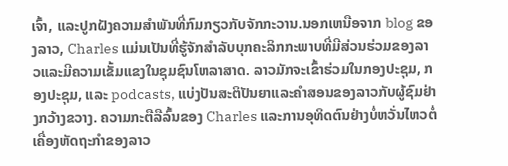ເຈົ້າ, ແລະປູກຝັງຄວາມສໍາພັນທີ່ກົມກຽວກັບຈັກກະວານ.ນອກເຫນືອຈາກ blog ຂອງລາວ, Charles ແມ່ນເປັນທີ່ຮູ້ຈັກສໍາລັບບຸກຄະລິກກະພາບທີ່ມີສ່ວນຮ່ວມຂອງລາວແລະມີຄວາມເຂັ້ມແຂງໃນຊຸມຊົນໂຫລາສາດ. ລາວມັກຈະເຂົ້າຮ່ວມໃນກອງປະຊຸມ, ກອງປະຊຸມ, ແລະ podcasts, ແບ່ງປັນສະຕິປັນຍາແລະຄໍາສອນຂອງລາວກັບຜູ້ຊົມຢ່າງກວ້າງຂວາງ. ຄວາມກະຕືລືລົ້ນຂອງ Charles ແລະການອຸທິດຕົນຢ່າງບໍ່ຫວັ່ນໄຫວຕໍ່ເຄື່ອງຫັດຖະກໍາຂອງລາວ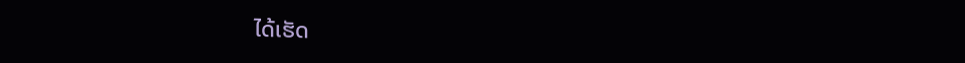ໄດ້ເຮັດ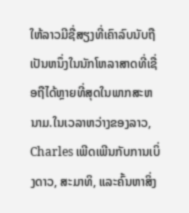ໃຫ້ລາວມີຊື່ສຽງທີ່ເຄົາລົບນັບຖືເປັນຫນຶ່ງໃນນັກໂຫລາສາດທີ່ເຊື່ອຖືໄດ້ຫຼາຍທີ່ສຸດໃນພາກສະຫນາມ.ໃນເວລາຫວ່າງຂອງລາວ, Charles ເພີດເພີນກັບການເບິ່ງດາວ, ສະມາທິ, ແລະຄົ້ນຫາສິ່ງ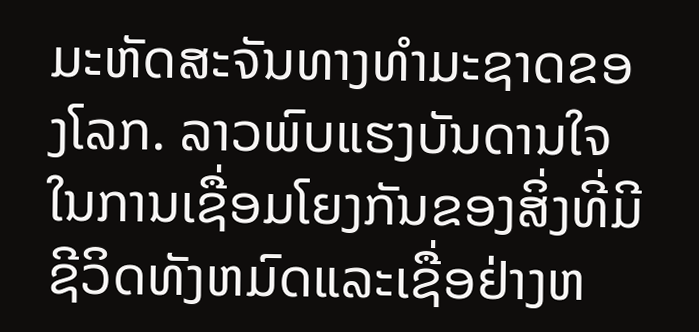ມະຫັດສະຈັນທາງທໍາມະຊາດຂອງໂລກ. ລາວພົບແຮງບັນດານໃຈໃນການເຊື່ອມໂຍງກັນຂອງສິ່ງທີ່ມີຊີວິດທັງຫມົດແລະເຊື່ອຢ່າງຫ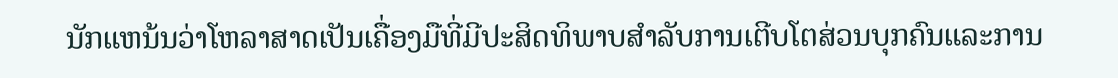ນັກແຫນ້ນວ່າໂຫລາສາດເປັນເຄື່ອງມືທີ່ມີປະສິດທິພາບສໍາລັບການເຕີບໂຕສ່ວນບຸກຄົນແລະການ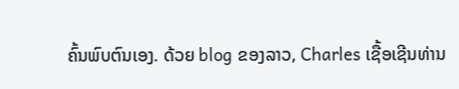ຄົ້ນພົບຕົນເອງ. ດ້ວຍ blog ຂອງລາວ, Charles ເຊື້ອເຊີນທ່ານ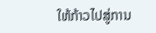ໃຫ້ກ້າວໄປສູ່ການ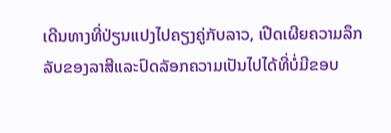ເດີນທາງທີ່ປ່ຽນແປງໄປຄຽງຄູ່ກັບລາວ, ເປີດເຜີຍຄວາມລຶກລັບຂອງລາສີແລະປົດລັອກຄວາມເປັນໄປໄດ້ທີ່ບໍ່ມີຂອບ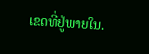ເຂດທີ່ຢູ່ພາຍໃນ.